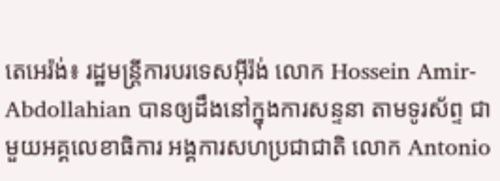តេអេរ៉ង់៖ រដ្ឋមន្ត្រីការបរទេសអ៊ីរ៉ង់ លោក Hossein Amir-Abdollahian បានឲ្យដឹងនៅក្នុងការសន្ទនា តាមទូរស័ព្ទ ជាមួយអគ្គលេខាធិការ អង្គការសហប្រជាជាតិ លោក Antonio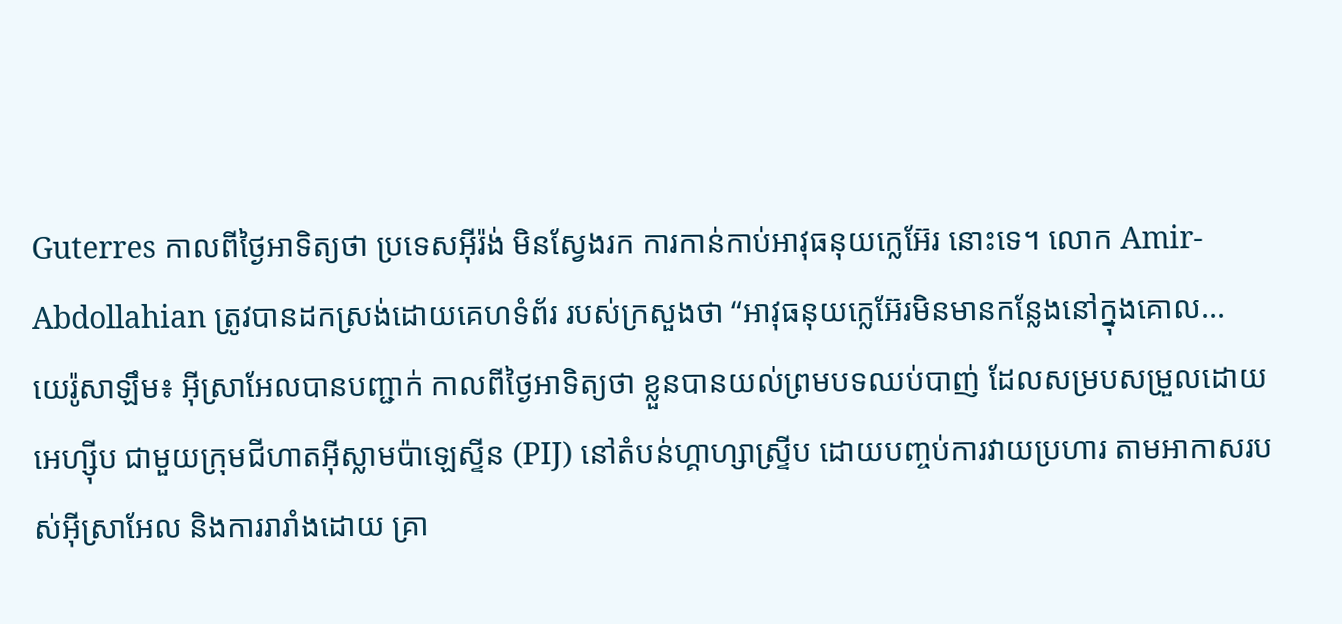Guterres កាលពីថ្ងៃអាទិត្យថា ប្រទេសអ៊ីរ៉ង់ មិនស្វែងរក ការកាន់កាប់អាវុធនុយក្លេអ៊ែរ នោះទេ។ លោក Amir-Abdollahian ត្រូវបានដកស្រង់ដោយគេហទំព័រ របស់ក្រសួងថា “អាវុធនុយក្លេអ៊ែរមិនមានកន្លែងនៅក្នុងគោល...
យេរ៉ូសាឡឹម៖ អ៊ីស្រាអែលបានបញ្ជាក់ កាលពីថ្ងៃអាទិត្យថា ខ្លួនបានយល់ព្រមបទឈប់បាញ់ ដែលសម្របសម្រួលដោយអេហ្ស៊ីប ជាមួយក្រុមជីហាតអ៊ីស្លាមប៉ាឡេស្ទីន (PIJ) នៅតំបន់ហ្គាហ្សាស្ទ្រីប ដោយបញ្ចប់ការវាយប្រហារ តាមអាកាសរបស់អ៊ីស្រាអែល និងការរារាំងដោយ គ្រា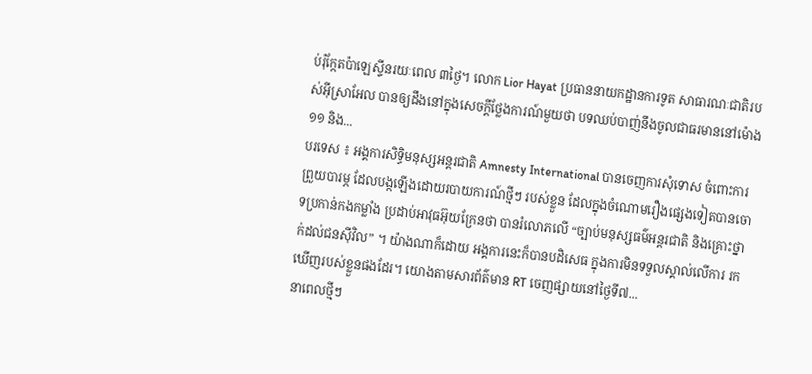ប់រ៉ុក្កែតប៉ាឡេស្ទីនរយៈពេល ៣ថ្ងៃ។ លោក Lior Hayat ប្រធាននាយកដ្ឋានការទូត សាធារណៈជាតិរបស់អ៊ីស្រាអែល បានឲ្យដឹងនៅក្នុងសេចក្តីថ្លែងការណ៍មួយថា បទឈប់បាញ់នឹងចូលជាធរមាននៅម៉ោង ១១ និង...
បរទេស ៖ អង្គការសិទ្ធិមនុស្សអន្តរជាតិ Amnesty International បានចេញការសុំទោស ចំពោះការព្រួយបារម្ភ ដែលបង្កឡើងដោយរបាយការណ៍ថ្មីៗ របស់ខ្លួន ដែលក្នុងចំណោមរឿងផ្សេងទៀតបានចោទប្រកាន់កងកម្លាំង ប្រដាប់អាវុធអ៊ុយក្រែនថា បានរំលោភលើ “ច្បាប់មនុស្សធម៌អន្តរជាតិ និងគ្រោះថ្នាក់ដល់ជនស៊ីវិល” ។ យ៉ាងណាក៏ដោយ អង្គការនេះក៏បានបដិសេធ ក្នុងការមិនទទួលស្គាល់លើការ រកឃើញរបស់ខ្លួនផងដែរ។ យោងតាមសារព័ត៌មាន RT ចេញផ្សាយនៅថ្ងៃទី៧...
នាពេលថ្មីៗ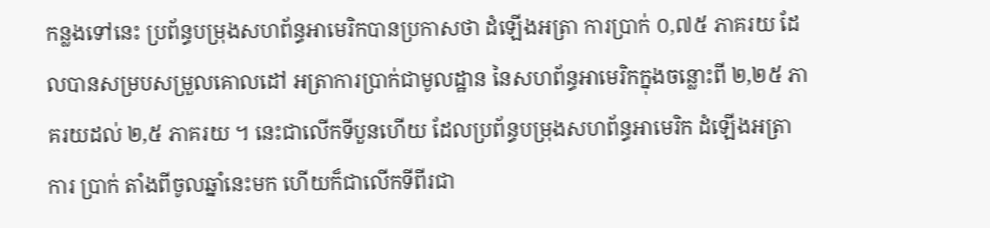កន្លងទៅនេះ ប្រព័ន្ធបម្រុងសហព័ន្ធអាមេរិកបានប្រកាសថា ដំឡើងអត្រា ការប្រាក់ ០,៧៥ ភាគរយ ដែលបានសម្របសម្រួលគោលដៅ អត្រាការប្រាក់ជាមូលដ្ឋាន នៃសហព័ន្ធអាមេរិកក្នុងចន្លោះពី ២,២៥ ភាគរយដល់ ២,៥ ភាគរយ ។ នេះជាលើកទីបួនហើយ ដែលប្រព័ន្ធបម្រុងសហព័ន្ធអាមេរិក ដំឡើងអត្រាការ ប្រាក់ តាំងពីចូលឆ្នាំនេះមក ហើយក៏ជាលើកទីពីរជា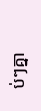ប់ៗគ្នា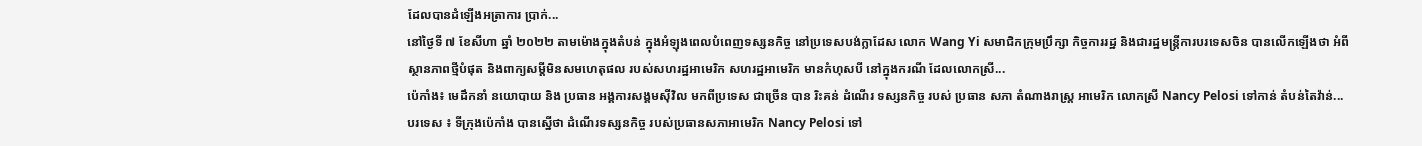ដែលបានដំឡើងអត្រាការ ប្រាក់...
នៅថ្ងៃទី ៧ ខែសីហា ឆ្នាំ ២០២២ តាមម៉ោងក្នុងតំបន់ ក្នុងអំឡុងពេលបំពេញទស្សនកិច្ច នៅប្រទេសបង់ក្លាដែស លោក Wang Yi សមាជិកក្រុមប្រឹក្សា កិច្ចការរដ្ឋ និងជារដ្ឋមន្ត្រីការបរទេសចិន បានលើកឡើងថា អំពីស្ថានភាពថ្មីបំផុត និងពាក្យសម្តីមិនសមហេតុផល របស់សហរដ្ឋអាមេរិក សហរដ្ឋអាមេរិក មានកំហុសបី នៅក្នុងករណី ដែលលោកស្រី...
ប៉េកាំង៖ មេដឹកនាំ នយោបាយ និង ប្រធាន អង្គការសង្គមស៊ីវិល មកពីប្រទេស ជាច្រើន បាន រិះគន់ ដំណើរ ទស្សនកិច្ច របស់ ប្រធាន សភា តំណាងរាស្រ្ត អាមេរិក លោកស្រី Nancy Pelosi ទៅកាន់ តំបន់តៃវ៉ាន់...
បរទេស ៖ ទីក្រុងប៉េកាំង បានស្នើថា ដំណើរទស្សនកិច្ច របស់ប្រធានសភាអាមេរិក Nancy Pelosi ទៅ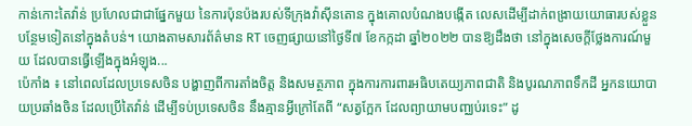កាន់កោះតៃវ៉ាន់ ប្រហែលជាជាផ្នែកមួយ នៃការប៉ុនប៉ងរបស់ទីក្រុងវ៉ាស៊ីនតោន ក្នុងគោលបំណងបង្កើត លេសដើម្បីដាក់ពង្រាយយោធារបស់ខ្លួន បន្ថែមទៀតនៅក្នុងតំបន់។ យោងតាមសារព័ត៌មាន RT ចេញផ្សាយនៅថ្ងៃទី៧ ខែកក្កដា ឆ្នាំ២០២២ បានឱ្យដឹងថា នៅក្នុងសេចក្តីថ្លែងការណ៍មួយ ដែលបានធ្វើឡើងក្នុងអំឡុង...
ប៉េកាំង ៖ នៅពេលដែលប្រទេសចិន បង្ហាញពីការតាំងចិត្ត និងសមត្ថភាព ក្នុងការការពារអធិបតេយ្យភាពជាតិ និងបូរណភាពទឹកដី អ្នកនយោបាយប្រឆាំងចិន ដែលប្រើតៃវ៉ាន់ ដើម្បីទប់ប្រទេសចិន នឹងគ្មានអ្វីក្រៅតែពី “សត្វក្អែក ដែលព្យាយាមបញ្ឈប់រទេះ” ដូ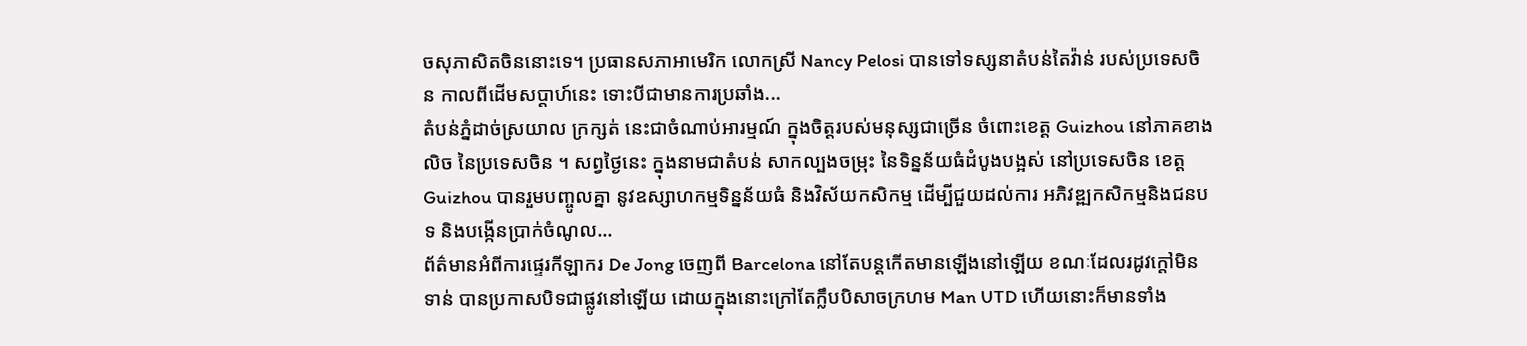ចសុភាសិតចិននោះទេ។ ប្រធានសភាអាមេរិក លោកស្រី Nancy Pelosi បានទៅទស្សនាតំបន់តៃវ៉ាន់ របស់ប្រទេសចិន កាលពីដើមសប្តាហ៍នេះ ទោះបីជាមានការប្រឆាំង...
តំបន់ភ្នំដាច់ស្រយាល ក្រក្សត់ នេះជាចំណាប់អារម្មណ៍ ក្នុងចិត្តរបស់មនុស្សជាច្រើន ចំពោះខេត្ត Guizhou នៅភាគខាងលិច នៃប្រទេសចិន ។ សព្វថ្ងៃនេះ ក្នុងនាមជាតំបន់ សាកល្បងចម្រុះ នៃទិន្នន័យធំដំបូងបង្អស់ នៅប្រទេសចិន ខេត្ត Guizhou បានរួមបញ្ចូលគ្នា នូវឧស្សាហកម្មទិន្នន័យធំ និងវិស័យកសិកម្ម ដើម្បីជួយដល់ការ អភិវឌ្ឍកសិកម្មនិងជនបទ និងបង្កើនប្រាក់ចំណូល...
ព័ត៌មានអំពីការផ្ទេរកីឡាករ De Jong ចេញពី Barcelona នៅតែបន្តកើតមានឡើងនៅឡើយ ខណៈដែលរដូវក្តៅមិនទាន់ បានប្រកាសបិទជាផ្លូវនៅឡើយ ដោយក្នុងនោះក្រៅតែក្លឹបបិសាចក្រហម Man UTD ហើយនោះក៏មានទាំង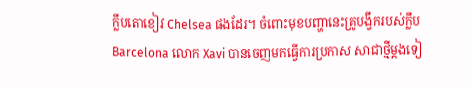ក្លឹបតោខៀវ Chelsea ផងដែរ។ ចំពោះមុខបញ្ហានេះគ្រូបង្វឹករបស់ក្លឹប Barcelona លោក Xavi បានចេញមកធ្វើការប្រកាស សាជាថ្មីម្តងទៀ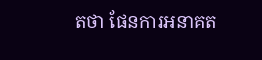តថា ផែនការអនាគត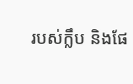របស់ក្លឹប និងផែ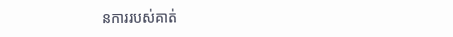នការរបស់គាត់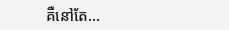គឺនៅតែ...